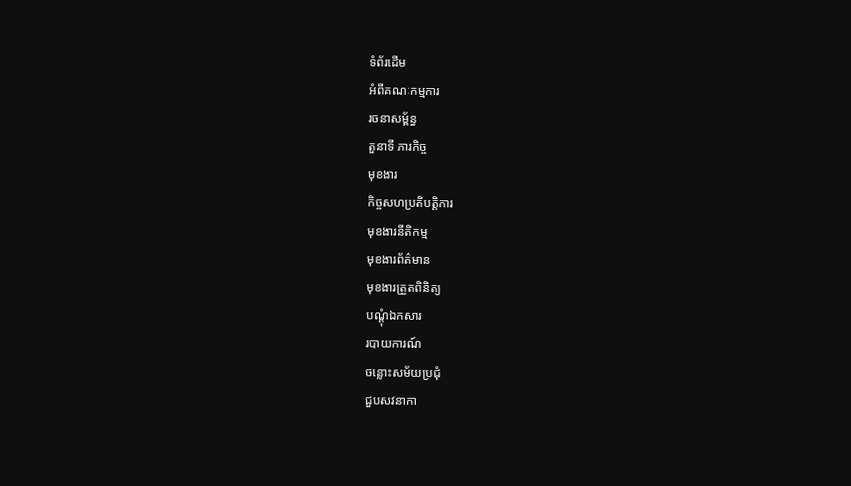ទំព័រដើម
អំពីគណៈកម្មការ
រចនាសម្ព័ន្ធ
តួនាទី ភារកិច្ច
មុខងារ
កិច្ចសហប្រតិបត្តិការ
មុខងារនីតិកម្ម
មុខងារព័ត៌មាន
មុខងារត្រួតពិនិត្យ
បណ្តុំឯកសារ
របាយការណ៍
ចន្លោះសម័យប្រជុំ
ជួបសវនាកា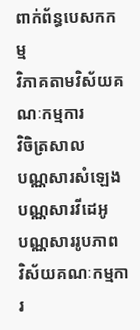ពាក់ព័ន្ធបេសកកម្ម
វិភាគតាមវិស័យគណៈកម្មការ
វិចិត្រសាល
បណ្ណសារសំឡេង
បណ្ណសារវីដេអូ
បណ្ណសាររូបភាព
វិស័យគណៈកម្មការ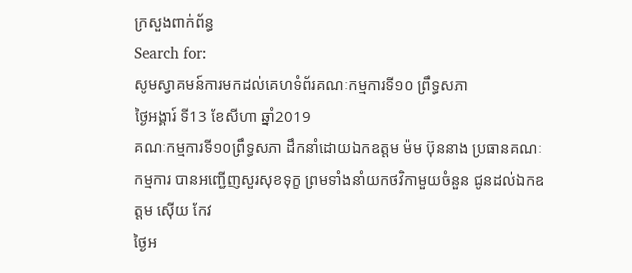ក្រសួងពាក់ព័ន្ធ
Search for:
សូមស្វាគមន៍ការមកដល់គេហទំព័រគណៈកម្មការទី១០ ព្រឹទ្ធសភា
ថ្ងៃអង្គារ៍ ទី13 ខែសីហា ឆ្នាំ2019
គណៈកម្មការទី១០ព្រឹទ្ធសភា ដឹកនាំដោយឯកឧត្តម ម៉ម ប៊ុននាង ប្រធានគណៈកម្មការ បានអញ្ជេីញសួរសុខទុក្ខ ព្រមទាំងនាំយកថវិកាមួយចំនួន ជូនដល់ឯកឧត្តម ស៊ើយ កែវ
ថ្ងៃអ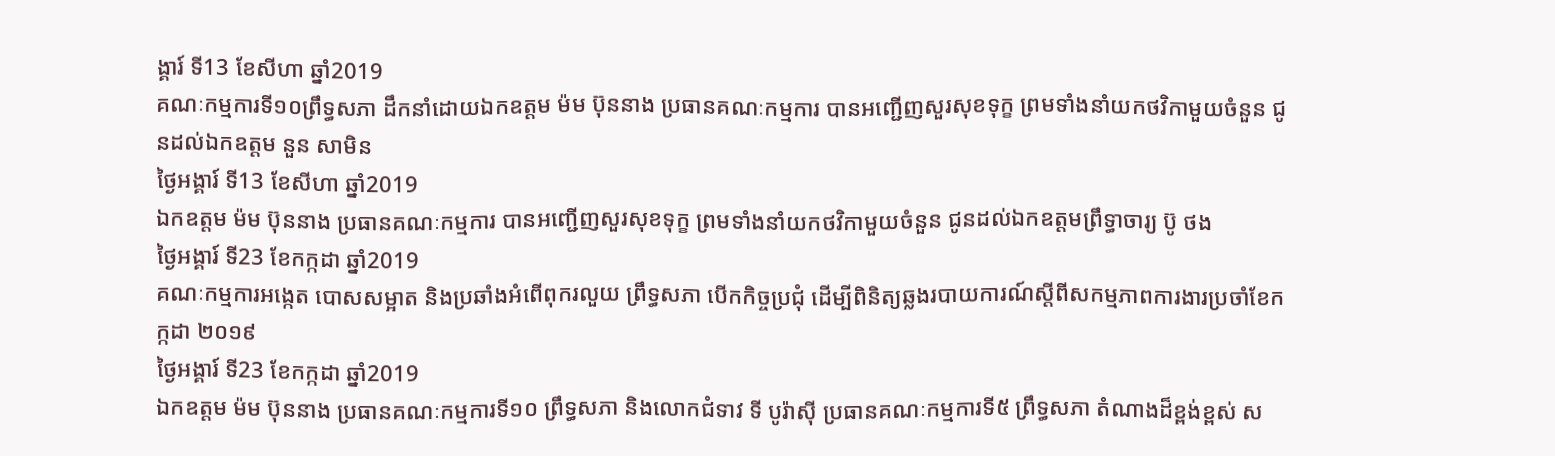ង្គារ៍ ទី13 ខែសីហា ឆ្នាំ2019
គណៈកម្មការទី១០ព្រឹទ្ធសភា ដឹកនាំដោយឯកឧត្តម ម៉ម ប៊ុននាង ប្រធានគណៈកម្មការ បានអញ្ជេីញសួរសុខទុក្ខ ព្រមទាំងនាំយកថវិកាមួយចំនួន ជូនដល់ឯកឧត្តម នួន សាមិន
ថ្ងៃអង្គារ៍ ទី13 ខែសីហា ឆ្នាំ2019
ឯកឧត្តម ម៉ម ប៊ុននាង ប្រធានគណៈកម្មការ បានអញ្ជេីញសួរសុខទុក្ខ ព្រមទាំងនាំយកថវិកាមួយចំនួន ជូនដល់ឯកឧត្តមព្រឹទ្ធាចារ្យ ប៊ូ ថង
ថ្ងៃអង្គារ៍ ទី23 ខែកក្កដា ឆ្នាំ2019
គណៈកម្មការអង្កេត បោសសម្អាត និងប្រឆាំងអំពើពុករលួយ ព្រឹទ្ធសភា បើកកិច្ចប្រជុំ ដើម្បីពិនិត្យឆ្លងរបាយការណ៍ស្តីពីសកម្មភាពការងារប្រចាំខែកក្កដា ២០១៩
ថ្ងៃអង្គារ៍ ទី23 ខែកក្កដា ឆ្នាំ2019
ឯកឧត្តម ម៉ម ប៊ុននាង ប្រធានគណៈកម្មការទី១០ ព្រឹទ្ធសភា និងលោកជំទាវ ទី បូរ៉ាស៊ី ប្រធានគណៈកម្មការទី៥ ព្រឹទ្ធសភា តំណាងដ៏ខ្ពង់ខ្ពស់ ស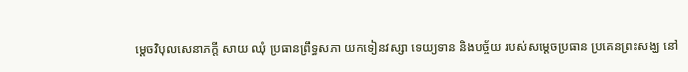ម្តេចវិបុលសេនាភក្តី សាយ ឈុំ ប្រធានព្រឹទ្ធសភា យកទៀនវស្សា ទេយ្យទាន និងបច្ច័យ របស់សម្តេចប្រធាន ប្រគេនព្រះសង្ឃ នៅ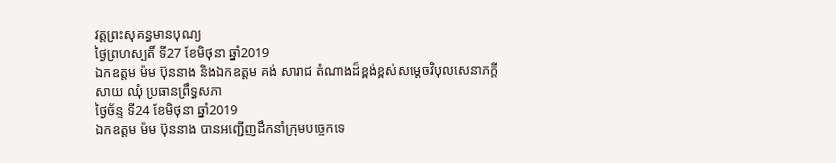វត្តព្រះសុគន្ធមានបុណ្យ
ថ្ងៃព្រហស្បតិ៍ ទី27 ខែមិថុនា ឆ្នាំ2019
ឯកឧត្តម ម៉ម ប៊ុននាង និងឯកឧត្តម គង់ សារាជ តំណាងដ៏ខ្ពង់ខ្ពស់សម្តេចវិបុលសេនាភក្តី សាយ ឈុំ ប្រធានព្រឹទ្ធសភា
ថ្ងៃច័ន្ទ ទី24 ខែមិថុនា ឆ្នាំ2019
ឯកឧត្តម ម៉ម ប៊ុននាង បានអញ្ជើញដឹកនាំក្រុមបច្ចេកទេ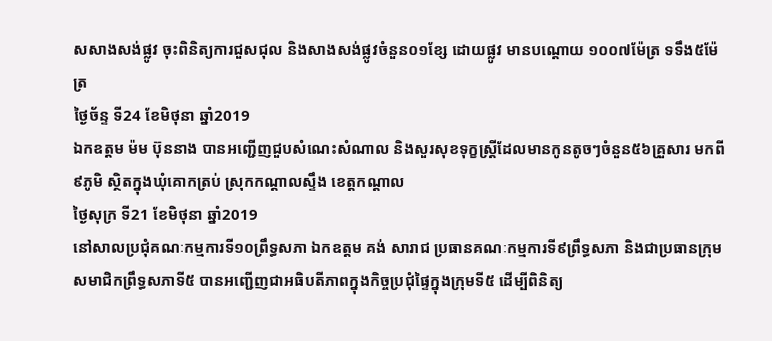សសាងសង់ផ្លូវ ចុះពិនិត្យការជួសជុល និងសាងសង់ផ្លូវចំនួន០១ខ្សែ ដោយផ្លូវ មានបណ្តោយ ១០០៧ម៉ែត្រ ទទឹង៥ម៉ែត្រ
ថ្ងៃច័ន្ទ ទី24 ខែមិថុនា ឆ្នាំ2019
ឯកឧត្តម ម៉ម ប៊ុននាង បានអញ្ជើញជួបសំណេះសំណាល និងសួរសុខទុក្ខស្ត្រីដែលមានកូនតូចៗចំនួន៥៦គ្រួសារ មកពី៩ភូមិ ស្ថិតក្នុងឃុំគោកត្រប់ ស្រុកកណ្តាលស្ទឹង ខេត្តកណ្តាល
ថ្ងៃសុក្រ ទី21 ខែមិថុនា ឆ្នាំ2019
នៅសាលប្រជុំគណៈកម្មការទី១០ព្រឹទ្ធសភា ឯកឧត្តម គង់ សារាជ ប្រធានគណៈកម្មការទី៩ព្រឹទ្ធសភា និងជាប្រធានក្រុមសមាជិកព្រឹទ្ធសភាទី៥ បានអញ្ជើញជាអធិបតីភាពក្នុងកិច្ចប្រជុំផ្ទៃក្នុងក្រុមទី៥ ដើម្បីពិនិត្យ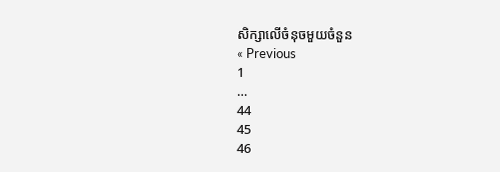សិក្សាលើចំនុចមួយចំនួន
« Previous
1
…
44
45
46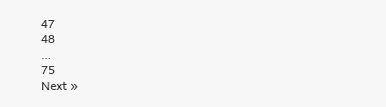47
48
…
75
Next »